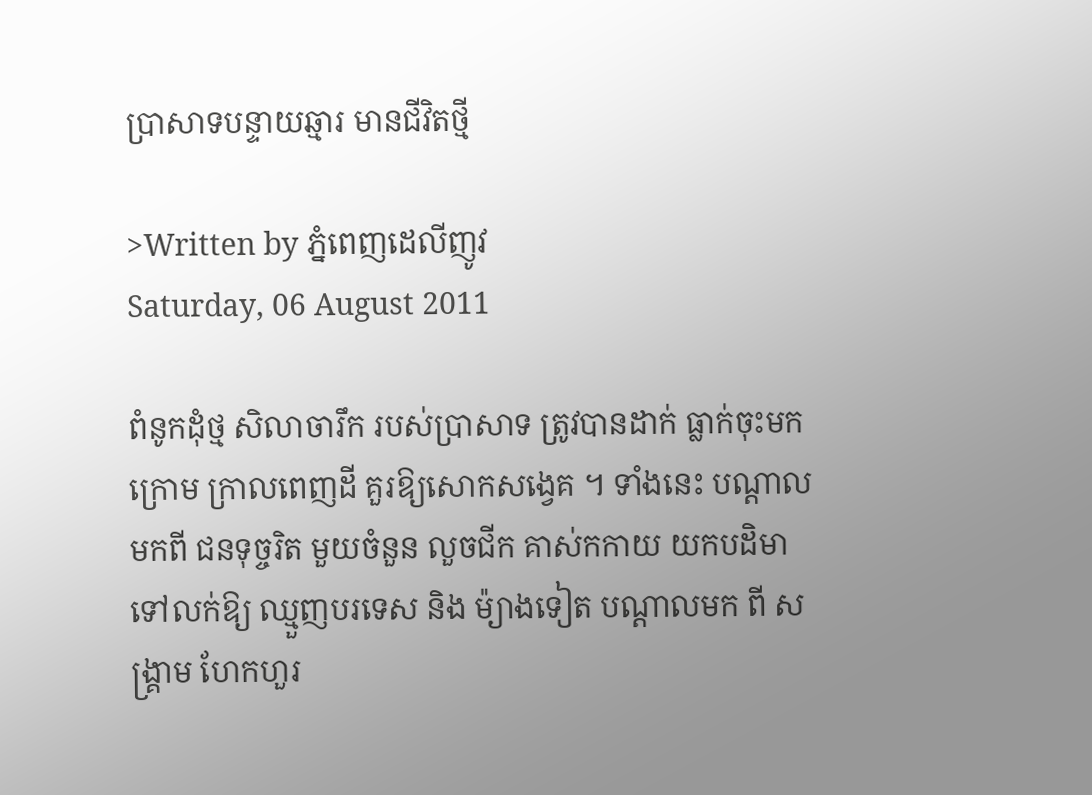ប្រាសាទបន្ទាយឆ្មារ មានជីវិតថ្មី

>Written by ភ្នំពេញដេលីញូវ
Saturday, 06 August 2011

ពំនូកដុំថ្ម សិលាចារឹក របស់ប្រាសាទ ត្រូវបានដាក់ ធ្លាក់ចុះមកក្រោម ក្រាលពេញដី គួរឱ្យសោកសង្វេគ ។ ទាំងនេះ បណ្តាលមកពី ជនទុច្ចរិត មួយចំនួន លួចជីក គាស់កកាយ យកបដិមា ទៅលក់ឱ្យ ឈ្មួញបរទេស និង ម៉្យាងទៀត បណ្តាលមក ពី សង្គ្រាម ហែកហួរ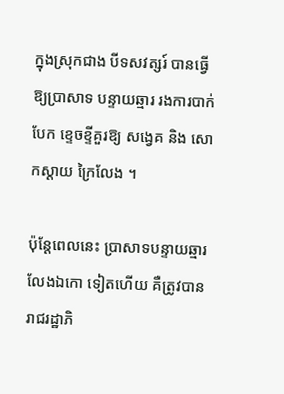ក្នុងស្រុកជាង បីទសវត្សរ៍ បានធ្វើឱ្យប្រាសាទ បន្ទាយឆ្មារ រងការបាក់បែក ខ្ទេចខ្ទីគួរឱ្យ សង្វេគ និង សោកស្តាយ ក្រៃលែង ។

ប៉ុន្តែពេលនេះ ប្រាសាទបន្ទាយឆ្មារ លែងឯកោ ទៀតហើយ គឺត្រូវបាន រាជរដ្ឋាភិ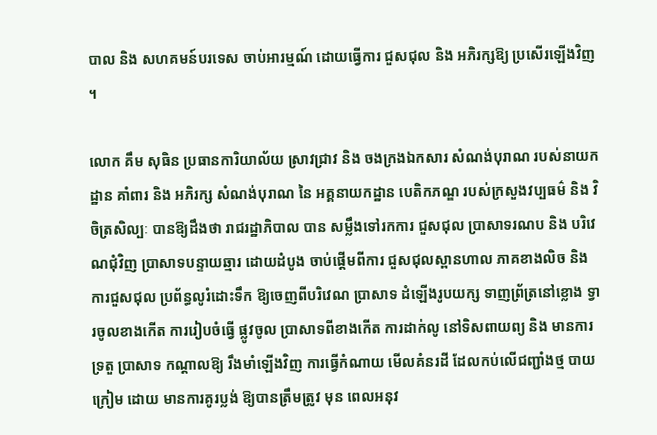បាល និង សហគមន៍បរទេស ចាប់អារម្មណ៍ ដោយធ្វើការ ជួសជុល និង អភិរក្សឱ្យ ប្រសើរឡើងវិញ ។

លោក គឹម សុធិន ប្រធានការិយាល័យ ស្រាវជ្រាវ និង ចងក្រងឯកសារ សំណង់បុរាណ របស់នាយកដ្ឋាន គាំពារ និង អភិរក្ស សំណង់បុរាណ នៃ អគ្គនាយកដ្ឋាន បេតិកភណ្ឌ របស់ក្រសួងវប្បធម៌ និង វិចិត្រសិល្បៈ បានឱ្យដឹងថា រាជរដ្ឋាភិបាល បាន សម្លឹងទៅរកការ ជួសជុល ប្រាសាទរណប និង បរិវេណជុំវិញ ប្រាសាទបន្ទាយឆ្មារ ដោយដំបូង ចាប់ផ្តើមពីការ ជួសជុលស្ពានហាល ភាគខាងលិច និង ការជួសជុល ប្រព័ន្ធលូរំដោះទឹក ឱ្យចេញពីបរិវេណ ប្រាសាទ ដំឡើងរូបយក្ស ទាញព្រ័ត្រនៅខ្លោង ទ្វារចូលខាងកើត ការរៀបចំធ្វើ ផ្លូវចូល ប្រាសាទពីខាងកើត ការដាក់លូ នៅទិសពាយព្យ និង មានការទ្រតួ ប្រាសាទ កណ្តាលឱ្យ រឹងមាំឡើងវិញ ការធ្វើកំណាយ មើលគំនរដី ដែលកប់លើជញ្ជាំងថ្ម បាយក្រៀម ដោយ មានការគូរប្លង់ ឱ្យបានត្រឹមត្រូវ មុន ពេលអនុវ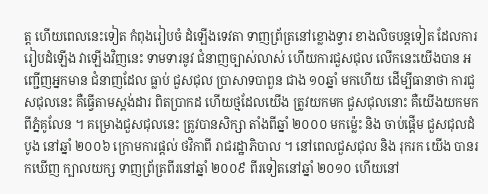ត្ត ហើយពេលនេះទៀត កំពុងរៀបចំ ដំឡើងទេវតា ទាញព្រ័ត្រនៅខ្លោងទ្វារ ខាងលិចបន្តទៀត ដែលការរៀបដំឡើង វាឡើងវិញនេះ ទាមទារនូវ ជំនាញច្បាស់លាស់ ហើយការជួសជុល លើកនេះយើងបាន អញ្ជើញអ្នកមាន ជំនាញដែល ធ្លាប់ ជួសជុល ប្រាសាទបាពួន ជាង ១០ឆ្នាំ មកហើយ ដើម្បីធានាថា ការជួសជុលនេះ គឺធ្វើតាមស្តង់ដារ ពិតប្រាកដ ហើយថ្មដែលយើង ត្រូវយកមក ជួសជុលនោះ គឺយើងយកមក ពីភ្នំគូលែន ។ គម្រោងជួសជុលនេះ ត្រូវបានសិក្សា តាំងពីឆ្នាំ ២០០០ មកម៉្លេះ និង ចាប់ផ្តើម ជួសជុលដំបូង នៅឆ្នាំ ២០០៦ ក្រោមការផ្តល់ ថវិកាពី រាជរដ្ឋាភិបាល ។ នៅពេលជួសជុល និង រុករក យើង បានរកឃើញ ក្បាលយក្ស ទាញព្រ័ត្រពីរនៅឆ្នាំ ២០០៩ ពីរទៀតនៅឆ្នាំ ២០១០ ហើយនៅ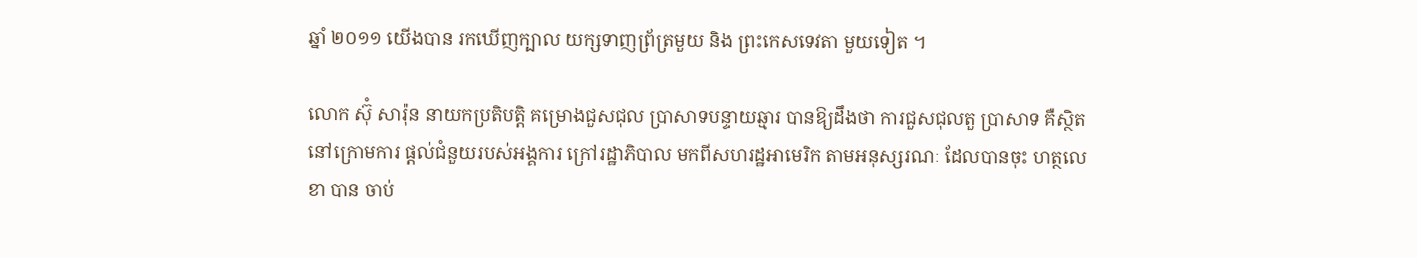ឆ្នាំ ២០១១ យើងបាន រកឃើញក្បាល យក្សទាញព្រ័ត្រមួយ និង ព្រះកេសទេវតា មួយទៀត ។

លោក ស៊ុំ សារ៉ុន នាយកប្រតិបត្តិ គម្រោងជួសជុល ប្រាសាទបន្ទាយឆ្មារ បានឱ្យដឹងថា ការជួសជុលតួ ប្រាសាទ គឺស្ថិតនៅក្រោមការ ផ្តល់ជំនួយរបស់អង្គការ ក្រៅរដ្ឋាភិបាល មកពីសហរដ្ឋអាមេរិក តាមអនុស្សរណៈ ដែលបានចុះ ហត្ថលេខា បាន ចាប់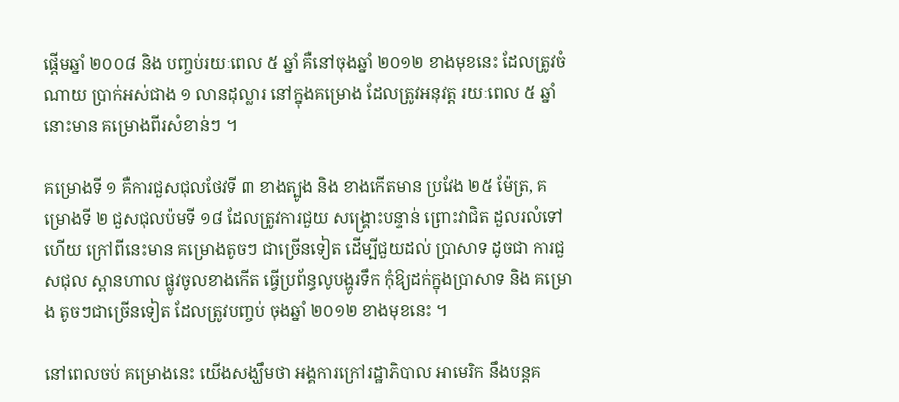ផ្តើមឆ្នាំ ២០០៨ និង បញ្ចប់រយៈពេល ៥ ឆ្នាំ គឺនៅចុងឆ្នាំ ២០១២ ខាងមុខនេះ ដែលត្រូវចំណាយ ប្រាក់អស់ជាង ១ លានដុល្លារ នៅក្នុងគម្រោង ដែលត្រូវអនុវត្ត រយៈពេល ៥ ឆ្នាំនោះមាន គម្រោងពីរសំខាន់ៗ ។

គម្រោងទី ១ គឺការជួសជុលថែវទី ៣ ខាងត្បូង និង ខាងកើតមាន ប្រវែង ២៥ ម៉ែត្រ, គម្រោងទី ២ ជួសជុលប៉មទី ១៨ ដែលត្រូវការជួយ សង្គ្រោះបន្ទាន់ ព្រោះវាជិត ដួលរលំទៅហើយ ក្រៅពីនេះមាន គម្រោងតូចៗ ជាច្រើនទៀត ដើម្បីជួយដល់ ប្រាសាទ ដូចជា ការជួសជុល ស្ពានហាល ផ្លូវចូលខាងកើត ធ្វើប្រព័ន្ធលូបង្ហូរទឹក កុំឱ្យដក់ក្នុងប្រាសាទ និង គម្រោង តូចៗជាច្រើនទៀត ដែលត្រូវបញ្ចប់ ចុងឆ្នាំ ២០១២ ខាងមុខនេះ ។

នៅពេលចប់ គម្រោងនេះ យើងសង្ឃឹមថា អង្គការក្រៅរដ្ឋាភិបាល អាមេរិក នឹងបន្តគ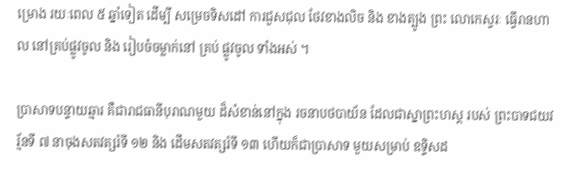ម្រោង រយៈពេល ៥ ឆ្នាំទៀត ដើម្បី សម្រេចទិសដៅ ការជួសជុល ថែវខាងលិច និង ខាងត្បូង ព្រះ លោកេស្វរៈ ធ្វើរានហាល នៅគ្រប់ផ្លូវចូល និង រៀបចំចម្លាក់នៅ គ្រប់ ផ្លូវចូល ទាំងអស់ ។

ប្រាសាទបន្ទាយឆ្មារ គឺជារាជធានីបុរាណមួយ ដ៏សំខាន់នៅក្នុង រចនាបថបាយ័ន ដែលជាស្នាព្រះហស្ត របស់ ព្រះបាទជយវរ្ម័នទី ៧ នាចុងសតវត្សរ៍ទី ១២ និង ដើមសតវត្សរ៍ទី ១៣ ហើយក៏ជាប្រាសាទ មួយសម្រាប់ ឧទ្ទិសដ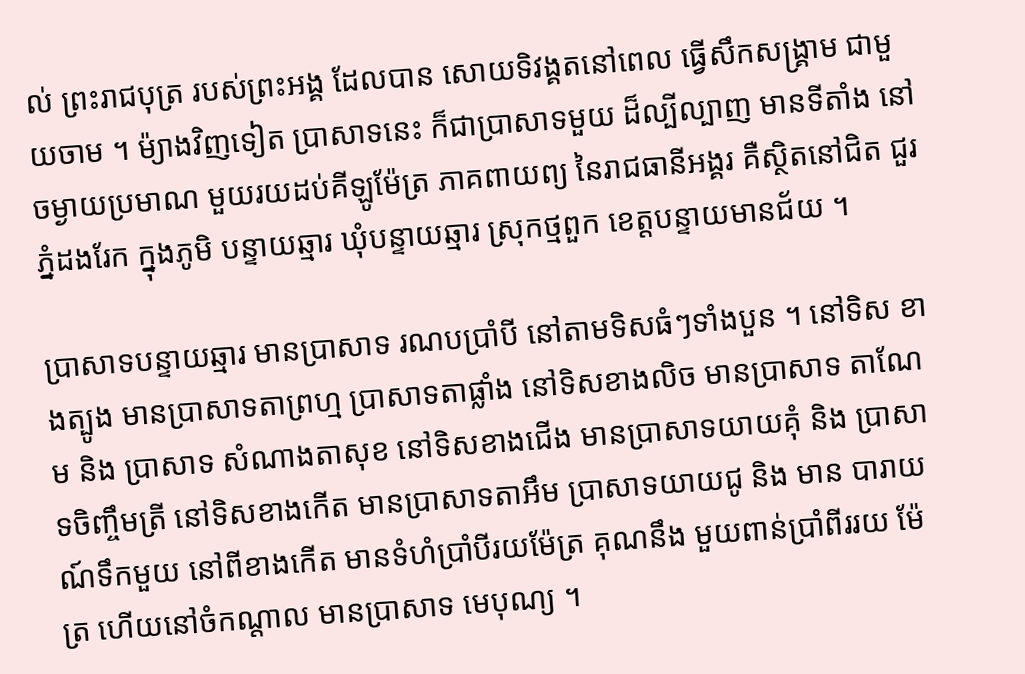ល់ ព្រះរាជបុត្រ របស់ព្រះអង្គ ដែលបាន សោយទិវង្គតនៅពេល ធ្វើសឹកសង្គ្រាម ជាមួយចាម ។ ម៉្យាងវិញទៀត ប្រាសាទនេះ ក៏ជាប្រាសាទមួយ ដ៏ល្បីល្បាញ មានទីតាំង នៅចម្ងាយប្រមាណ មួយរយដប់គីឡូម៉ែត្រ ភាគពាយព្យ នៃរាជធានីអង្គរ គឺស្ថិតនៅជិត ជួរភ្នំដងរែក ក្នុងភូមិ បន្ទាយឆ្មារ ឃុំបន្ទាយឆ្មារ ស្រុកថ្មពួក ខេត្តបន្ទាយមានជ័យ ។

ប្រាសាទបន្ទាយឆ្មារ មានប្រាសាទ រណបប្រាំបី នៅតាមទិសធំៗទាំងបួន ។ នៅទិស ខាងត្បូង មានប្រាសាទតាព្រហ្ម ប្រាសាទតាផ្លាំង នៅទិសខាងលិច មានប្រាសាទ តាណែម និង ប្រាសាទ សំណាងតាសុខ នៅទិសខាងជើង មានប្រាសាទយាយគុំ និង ប្រាសាទចិញ្ចឹមត្រី នៅទិសខាងកើត មានប្រាសាទតាអឹម ប្រាសាទយាយជូ និង មាន បារាយណ៍ទឹកមួយ នៅពីខាងកើត មានទំហំប្រាំបីរយម៉ែត្រ គុណនឹង មួយពាន់ប្រាំពីររយ ម៉ែត្រ ហើយនៅចំកណ្តាល មានប្រាសាទ មេបុណ្យ ។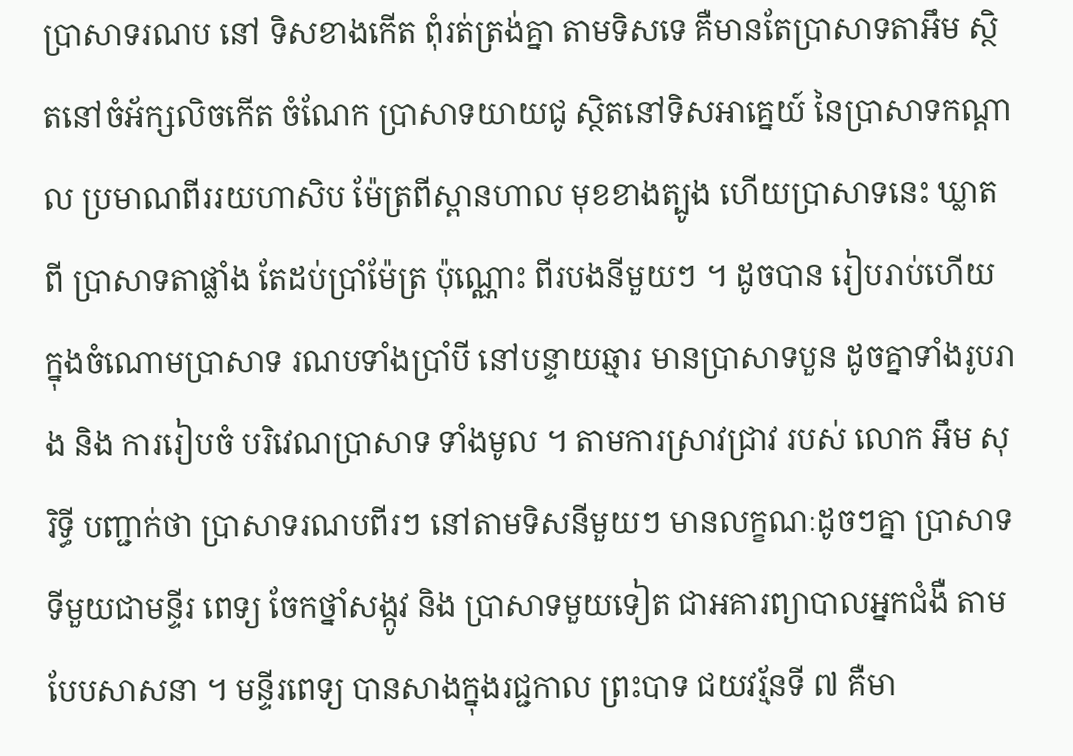ប្រាសាទរណប នៅ ទិសខាងកើត ពុំរត់ត្រង់គ្នា តាមទិសទេ គឺមានតែប្រាសាទតាអឹម ស្ថិតនៅចំអ័ក្សលិចកើត ចំណែក ប្រាសាទយាយជូ ស្ថិតនៅទិសអាគ្នេយ៍ នៃប្រាសាទកណ្តាល ប្រមាណពីររយហាសិប ម៉ែត្រពីស្ពានហាល មុខខាងត្បូង ហើយប្រាសាទនេះ ឃ្លាតពី ប្រាសាទតាផ្លាំង តែដប់ប្រាំម៉ែត្រ ប៉ុណ្ណោះ ពីរបងនីមួយៗ ។ ដូចបាន រៀបរាប់ហើយ ក្នុងចំណោមប្រាសាទ រណបទាំងប្រាំបី នៅបន្ទាយឆ្មារ មានប្រាសាទបួន ដូចគ្នាទាំងរូបរាង និង ការរៀបចំ បរិវេណប្រាសាទ ទាំងមូល ។ តាមការស្រាវជ្រាវ របស់ លោក អឹម សុរិទ្ធី បញ្ជាក់ថា ប្រាសាទរណបពីរៗ នៅតាមទិសនីមួយៗ មានលក្ខណៈដូចៗគ្នា ប្រាសាទទីមួយជាមន្ទីរ ពេទ្យ ចែកថ្នាំសង្កូវ និង ប្រាសាទមួយទៀត ជាអគារព្យាបាលអ្នកជំងឺ តាមបែបសាសនា ។ មន្ទីរពេទ្យ បានសាងក្នុងរជ្ជកាល ព្រះបាទ ជយវរ្ម័នទី ៧ គឺមា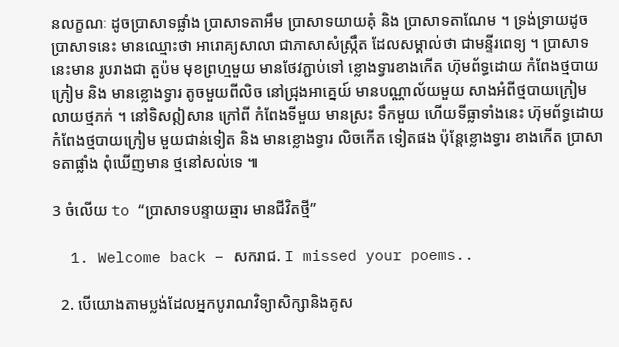នលក្ខណៈ ដូចប្រាសាទផ្លាំង ប្រាសាទតាអឹម ប្រាសាទយាយគុំ និង ប្រាសាទតាណែម ។ ទ្រង់ទ្រាយដូច ប្រាសាទនេះ មានឈ្មោះថា អារោគ្យសាលា ជាភាសាសំស្ក្រឹត ដែលសម្គាល់ថា ជាមន្ទីរពេទ្យ ។ ប្រាសាទនេះមាន រូបរាងជា តួប៉ម មុខព្រហ្មមួយ មានថែវភ្ជាប់ទៅ ខ្លោងទ្វារខាងកើត ហ៊ុមព័ទ្ធដោយ កំពែងថ្មបាយក្រៀម និង មានខ្លោងទ្វារ តូចមួយពីលិច នៅជ្រុងអាគ្នេយ៍ មានបណ្ណាល័យមួយ សាងអំពីថ្មបាយក្រៀម លាយថ្មភក់ ។ នៅទិសឦសាន ក្រៅពី កំពែងទីមួយ មានស្រះ ទឹកមួយ ហើយទីធ្លាទាំងនេះ ហ៊ុមព័ទ្ធដោយ កំពែងថ្មបាយក្រៀម មួយជាន់ទៀត និង មានខ្លោងទ្វារ លិចកើត ទៀតផង ប៉ុន្តែខ្លោងទ្វារ ខាងកើត ប្រាសាទតាផ្លាំង ពុំឃើញមាន ថ្មនៅសល់ទេ ៕

3 ចំលើយ to “ប្រាសាទបន្ទាយឆ្មារ មានជីវិតថ្មី”

  1. Welcome back – សករាជ. I missed your poems..

  2. បើយោងតាមប្លង់ដែលអ្នកបូរាណវិទ្យាសិក្សានិងគូស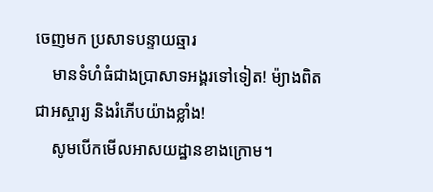ចេញមក ប្រសាទបន្ទាយឆ្មារ
    មានទំហំធំជាងប្រាសាទអង្គរទៅទៀត! ម៉្យាងពិតជាអស្ចារ្យ និងរំភើបយ៉ាងខ្លាំង!
    សូមបើកមើលអាសយដ្ឋានខាងក្រោម។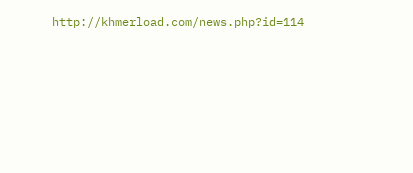http://khmerload.com/news.php?id=114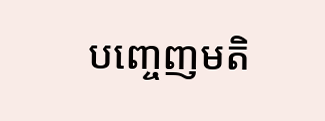បញ្ចេញមតិ